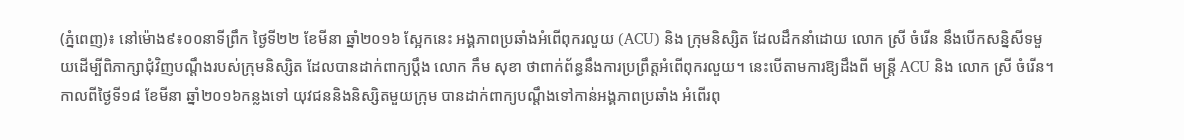(ភ្នំពេញ)៖ នៅម៉ោង៩៖០០នាទីព្រឹក ថ្ងៃទី២២ ខែមីនា ឆ្នាំ២០១៦ ស្អែកនេះ អង្គភាពប្រឆាំងអំពើពុករលួយ (ACU) និង ក្រុមនិស្សិត ដែលដឹកនាំដោយ លោក ស្រី ចំរើន នឹងបើកសន្និសីទមួយដើម្បីពិភាក្សាជុំវិញបណ្តឹងរបស់ក្រុមនិស្សិត ដែលបានដាក់ពាក្យប្តឹង លោក កឹម សុខា ថាពាក់ព័ន្ធនឹងការប្រព្រឹត្តអំពើពុករលួយ។ នេះបើតាមការឱ្យដឹងពី មន្រ្តី ACU និង លោក ស្រី ចំរើន។
កាលពីថ្ងៃទី១៨ ខែមីនា ឆ្នាំ២០១៦កន្លងទៅ យុវជននិងនិស្សិតមួយក្រុម បានដាក់ពាក្យបណ្តឹងទៅកាន់អង្គភាពប្រឆាំង អំពើរពុ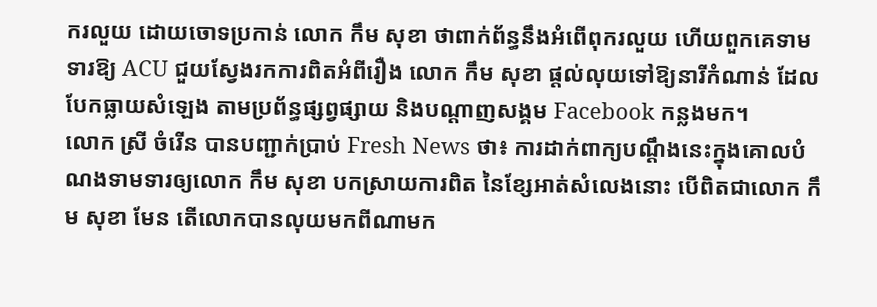ករលួយ ដោយចោទប្រកាន់ លោក កឹម សុខា ថាពាក់ព័ន្ធនឹងអំពើពុករលួយ ហើយពួកគេទាមទារឱ្យ ACU ជួយស្វែងរកការពិតអំពីរឿង លោក កឹម សុខា ផ្តល់លុយទៅឱ្យនារីកំណាន់ ដែលបែកធ្លាយសំឡេង តាមប្រព័ន្ធផ្សព្វផ្សាយ និងបណ្តាញសង្គម Facebook កន្លងមក។
លោក ស្រី ចំរើន បានបញ្ជាក់ប្រាប់ Fresh News ថា៖ ការដាក់ពាក្យបណ្តឹងនេះក្នុងគោលបំណងទាមទារឲ្យលោក កឹម សុខា បកស្រាយការពិត នៃខ្សែអាត់សំលេងនោះ បើពិតជាលោក កឹម សុខា មែន តើលោកបានលុយមកពីណាមក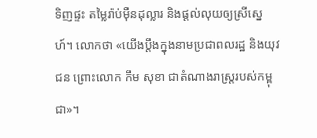ទិញផ្ទះ តម្លៃរ៉ាប់ម៉ឺនដុល្លារ និងផ្តល់លុយឲ្យស្រីស្នេហ៍។ លោកថា «យើងប្តឹងក្នុងនាមប្រជាពលរដ្ឋ និងយុវជន ព្រោះលោក កឹម សុខា ជាតំណាងរាស្រ្តរបស់កម្ពុជា»។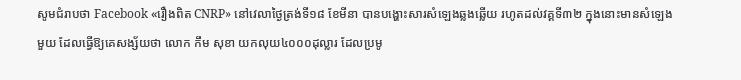សូមជំរាបថា Facebook «រឿងពិត CNRP» នៅវេលាថ្ងៃត្រង់ទី១៨ ខែមីនា បានបង្ហោះសារសំឡេងឆ្លងឆ្លើយ រហូតដល់វគ្គទី៣២ ក្នុងនោះមានសំឡេងមួយ ដែលធ្វើឱ្យគេសង្ស័យថា លោក កឹម សុខា យកលុយ៤០០០ដុល្លារ ដែលប្រមូ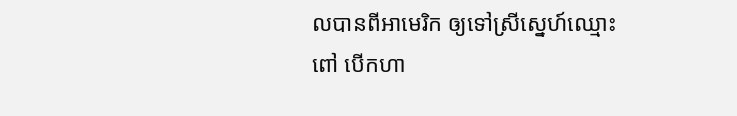លបានពីអាមេរិក ឲ្យទៅស្រីស្នេហ៍ឈ្មោះ ពៅ បើកហា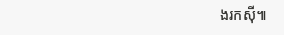ងរកស៊ី៕